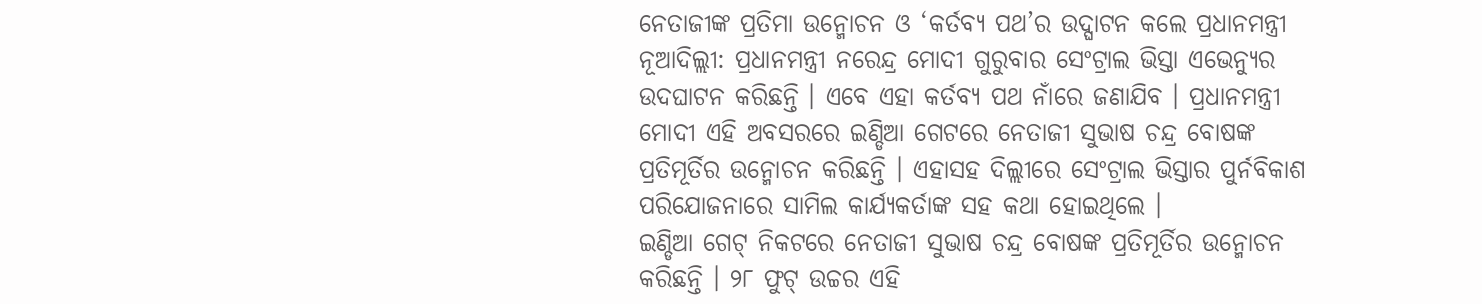ନେତାଜୀଙ୍କ ପ୍ରତିମା ଉନ୍ମୋଚନ ଓ ‘କର୍ତବ୍ୟ ପଥ’ର ଉଦ୍ଘାଟନ କଲେ ପ୍ରଧାନମନ୍ତ୍ରୀ
ନୂଆଦିଲ୍ଲୀ: ପ୍ରଧାନମନ୍ତ୍ରୀ ନରେନ୍ଦ୍ର ମୋଦୀ ଗୁରୁବାର ସେଂଟ୍ରାଲ ଭିସ୍ତା ଏଭେନ୍ୟୁର ଉଦଘାଟନ କରିଛନ୍ତି । ଏବେ ଏହା କର୍ତବ୍ୟ ପଥ ନାଁରେ ଜଣାଯିବ । ପ୍ରଧାନମନ୍ତ୍ରୀ ମୋଦୀ ଏହି ଅବସରରେ ଇଣ୍ଡିଆ ଗେଟରେ ନେତାଜୀ ସୁଭାଷ ଚନ୍ଦ୍ର ବୋଷଙ୍କ ପ୍ରତିମୂର୍ତିର ଉନ୍ମୋଚନ କରିଛନ୍ତି । ଏହାସହ ଦିଲ୍ଲୀରେ ସେଂଟ୍ରାଲ ଭିସ୍ତାର ପୁର୍ନବିକାଶ ପରିଯୋଜନାରେ ସାମିଲ କାର୍ଯ୍ୟକର୍ତାଙ୍କ ସହ କଥା ହୋଇଥିଲେ ।
ଇଣ୍ଡିଆ ଗେଟ୍ ନିକଟରେ ନେତାଜୀ ସୁଭାଷ ଚନ୍ଦ୍ର ବୋଷଙ୍କ ପ୍ରତିମୂର୍ତିର ଉନ୍ମୋଚନ କରିଛନ୍ତି । ୨୮ ଫୁଟ୍ ଉଚ୍ଚର ଏହି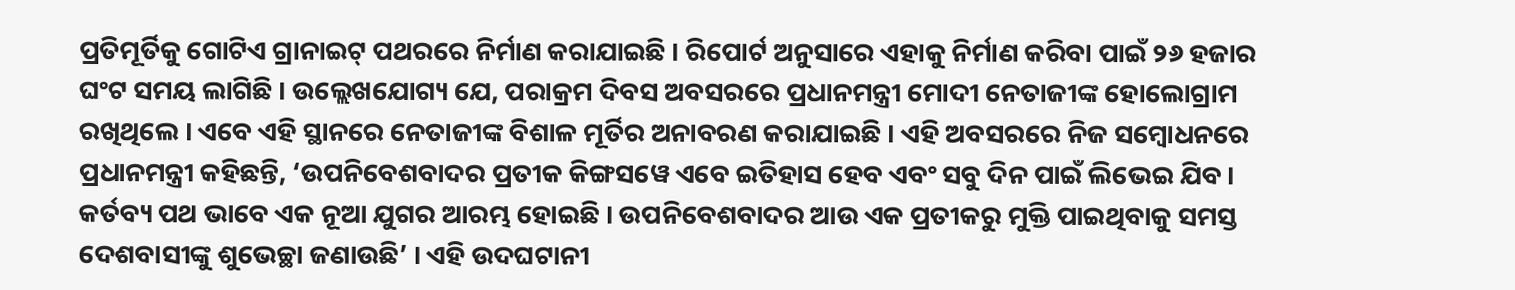ପ୍ରତିମୂର୍ତିକୁ ଗୋଟିଏ ଗ୍ରାନାଇଟ୍ ପଥରରେ ନିର୍ମାଣ କରାଯାଇଛି । ରିପୋର୍ଟ ଅନୁସାରେ ଏହାକୁ ନିର୍ମାଣ କରିବା ପାଇଁ ୨୬ ହଜାର ଘଂଟ ସମୟ ଲାଗିଛି । ଉଲ୍ଲେଖଯୋଗ୍ୟ ଯେ, ପରାକ୍ରମ ଦିବସ ଅବସରରେ ପ୍ରଧାନମନ୍ତ୍ରୀ ମୋଦୀ ନେତାଜୀଙ୍କ ହୋଲୋଗ୍ରାମ ରଖିଥିଲେ । ଏବେ ଏହି ସ୍ଥାନରେ ନେତାଜୀଙ୍କ ବିଶାଳ ମୂର୍ତିର ଅନାବରଣ କରାଯାଇଛି । ଏହି ଅବସରରେ ନିଜ ସମ୍ୱୋଧନରେ ପ୍ରଧାନମନ୍ତ୍ରୀ କହିଛନ୍ତି, ‘ଉପନିବେଶବାଦର ପ୍ରତୀକ କିଙ୍ଗସୱେ ଏବେ ଇତିହାସ ହେବ ଏବଂ ସବୁ ଦିନ ପାଇଁ ଲିଭେଇ ଯିବ । କର୍ତବ୍ୟ ପଥ ଭାବେ ଏକ ନୂଆ ଯୁଗର ଆରମ୍ଭ ହୋଇଛି । ଉପନିବେଶବାଦର ଆଉ ଏକ ପ୍ରତୀକରୁ ମୁକ୍ତି ପାଇଥିବାକୁ ସମସ୍ତ ଦେଶବାସୀଙ୍କୁ ଶୁଭେଚ୍ଛା ଜଣାଉଛି’ । ଏହି ଉଦଘଟାନୀ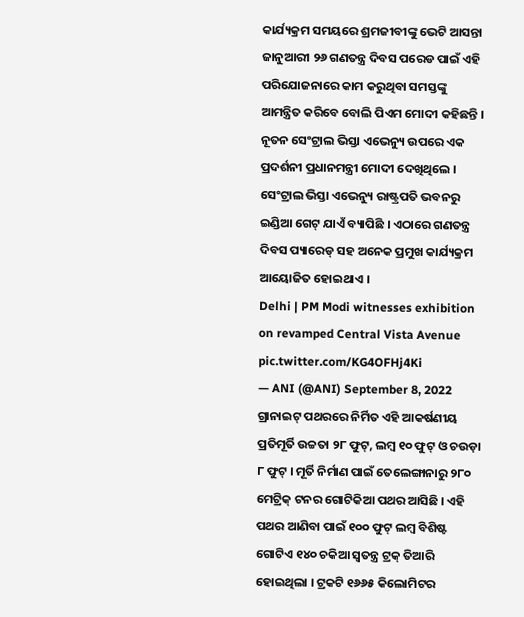କାର୍ଯ୍ୟକ୍ରମ ସମୟରେ ଶ୍ରମଜୀବୀଙ୍କୁ ଭେଟି ଆସନ୍ତା ଜାନୁଆରୀ ୨୬ ଗଣତନ୍ତ୍ର ଦିବସ ପରେଡ ପାଇଁ ଏହି ପରିଯୋଜନାରେ କାମ କରୁଥିବା ସମସ୍ତଙ୍କୁ ଆମନ୍ତ୍ରିତ କରିବେ ବୋଲି ପିଏମ ମୋଦୀ କହିଛନ୍ତି । ନୂତନ ସେଂଟ୍ରାଲ ଭିସ୍ତା ଏଭେନ୍ୟୁ ଉପରେ ଏକ ପ୍ରଦର୍ଶନୀ ପ୍ରଧାନମନ୍ତ୍ରୀ ମୋଦୀ ଦେଖିଥିଲେ । ସେଂଟ୍ରାଲ ଭିସ୍ତା ଏଭେନ୍ୟୁ ରାଷ୍ଟ୍ରପତି ଭବନରୁ ଇଣ୍ଡିଆ ଗେଟ୍ ଯାଏଁ ବ୍ୟାପିଛି । ଏଠାରେ ଗଣତନ୍ତ୍ର ଦିବସ ପ୍ୟାରେଡ୍ ସହ ଅନେକ ପ୍ରମୁଖ କାର୍ଯ୍ୟକ୍ରମ ଆୟୋଜିତ ହୋଇଥାଏ ।
Delhi | PM Modi witnesses exhibition on revamped Central Vista Avenue pic.twitter.com/KG4OFHj4Ki
— ANI (@ANI) September 8, 2022
ଗ୍ରାନାଇଟ୍ ପଥରରେ ନିର୍ମିତ ଏହି ଆକର୍ଷଣୀୟ ପ୍ରତିମୂର୍ତି ଉଚ୍ଚତା ୨୮ ଫୁଟ୍, ଲମ୍ବ ୧୦ ଫୁଟ୍ ଓ ଚଉଡ଼ା ୮ ଫୁଟ୍ । ମୂର୍ତି ନିର୍ମାଣ ପାଇଁ ତେଲେଙ୍ଗାନାରୁ ୨୮୦ ମେଟ୍ରିକ୍ ଟନର ଗୋଟିକିଆ ପଥର ଆସିଛି । ଏହି ପଥର ଆଣିବା ପାଇଁ ୧୦୦ ଫୁଟ୍ ଲମ୍ବ ବିଶିଷ୍ଟ ଗୋଟିଏ ୧୪୦ ଚକିଆ ସ୍ୱତନ୍ତ୍ର ଟ୍ରକ୍ ତିଆରି ହୋଇଥିଲା । ଟ୍ରକଟି ୧୬୬୫ କିଲୋମିଟର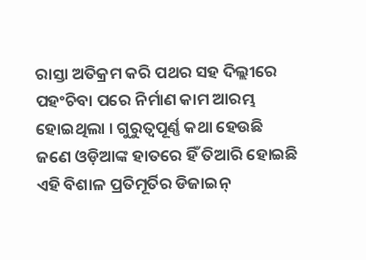ରାସ୍ତା ଅତିକ୍ରମ କରି ପଥର ସହ ଦିଲ୍ଲୀରେ ପହଂଚିବା ପରେ ନିର୍ମାଣ କାମ ଆରମ୍ଭ ହୋଇଥିଲା । ଗୁରୁତ୍ୱପୂର୍ଣ୍ଣ କଥା ହେଉଛି ଜଣେ ଓଡ଼ିଆଙ୍କ ହାତରେ ହିଁ ତିଆରି ହୋଇଛି ଏହି ବିଶାଳ ପ୍ରତିମୂର୍ତିର ଡିଜାଇନ୍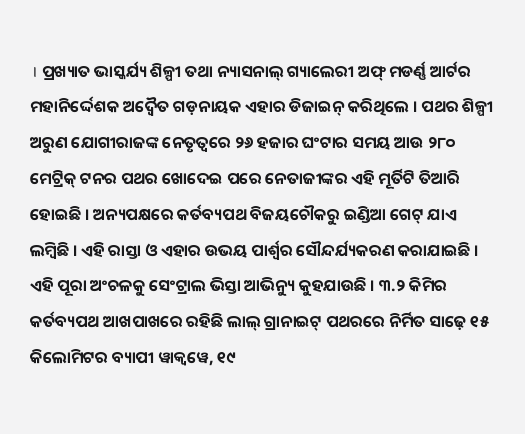। ପ୍ରଖ୍ୟାତ ଭାସ୍କର୍ଯ୍ୟ ଶିଳ୍ପୀ ତଥା ନ୍ୟାସନାଲ୍ ଗ୍ୟାଲେରୀ ଅଫ୍ ମଡର୍ଣ୍ଣ ଆର୍ଟର ମହାନିର୍ଦ୍ଦେଶକ ଅଦ୍ୱୈତ ଗଡ଼ନାୟକ ଏହାର ଡିଜାଇନ୍ କରିଥିଲେ । ପଥର ଶିଳ୍ପୀ ଅରୁଣ ଯୋଗୀରାଜଙ୍କ ନେତୃତ୍ୱରେ ୨୬ ହଜାର ଘଂଟାର ସମୟ ଆଉ ୨୮୦ ମେଟ୍ରିକ୍ ଟନର ପଥର ଖୋଦେଇ ପରେ ନେତାଜୀଙ୍କର ଏହି ମୂର୍ତିଟି ତିଆରି ହୋଇଛି । ଅନ୍ୟପକ୍ଷରେ କର୍ତବ୍ୟପଥ ବିଜୟଚୌକରୁ ଇଣ୍ଡିଆ ଗେଟ୍ ଯାଏ ଲମ୍ବିଛି । ଏହି ରାସ୍ତା ଓ ଏହାର ଉଭୟ ପାର୍ଶ୍ୱର ସୌନ୍ଦର୍ଯ୍ୟକରଣ କରାଯାଇଛି । ଏହି ପୂରା ଅଂଚଳକୁ ସେଂଟ୍ରାଲ ଭିସ୍ତା ଆଭିନ୍ୟୁ କୁହଯାଉଛି । ୩.୨ କିମିର କର୍ତବ୍ୟପଥ ଆଖପାଖରେ ରହିଛି ଲାଲ୍ ଗ୍ରାନାଇଟ୍ ପଥରରେ ନିର୍ମିତ ସାଢ଼େ ୧୫ କିଲୋମିଟର ବ୍ୟାପୀ ୱାକ୍ୱୱେ, ୧୯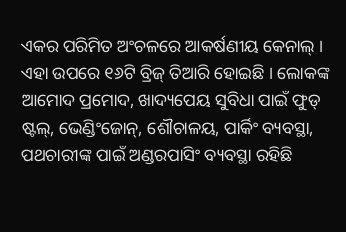ଏକର ପରିମିତ ଅଂଚଳରେ ଆକର୍ଷଣୀୟ କେନାଲ୍ । ଏହା ଉପରେ ୧୬ଟି ବ୍ରିଜ୍ ତିଆରି ହୋଇଛି । ଲୋକଙ୍କ ଆମୋଦ ପ୍ରମୋଦ, ଖାଦ୍ୟପେୟ ସୁବିଧା ପାଇଁ ଫୁଡ୍ ଷ୍ଟଲ୍, ଭେଣ୍ଡିଂଜୋନ୍, ଶୌଚାଳୟ, ପାର୍କିଂ ବ୍ୟବସ୍ଥା, ପଥଚାରୀଙ୍କ ପାଇଁ ଅଣ୍ଡରପାସିଂ ବ୍ୟବସ୍ଥା ରହିଛି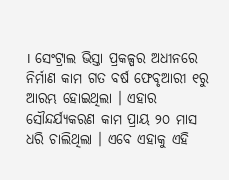। ସେଂଟ୍ରାଲ ଭିସ୍ତା ପ୍ରକଳ୍ପର ଅଧୀନରେ ନିର୍ମାଣ କାମ ଗତ ବର୍ଷ ଫେବୃଆରୀ ୧ରୁ ଆରମ୍ଭ ହୋଇଥିଲା । ଏହାର ସୌନ୍ଦର୍ଯ୍ୟକରଣ କାମ ପ୍ରାୟ ୨୦ ମାସ ଧରି ଚାଲିଥିଲା । ଏବେ ଏହାକୁ ଏହି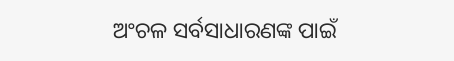ଅଂଚଳ ସର୍ବସାଧାରଣଙ୍କ ପାଇଁ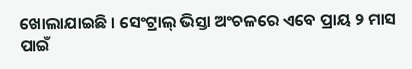ଖୋଲାଯାଇଛି । ସେଂଟ୍ରାଲ୍ ଭିସ୍ତା ଅଂଚଳରେ ଏବେ ପ୍ରାୟ ୨ ମାସ ପାଇଁ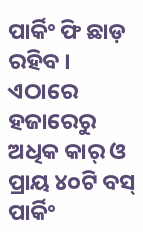ପାର୍କିଂ ଫି ଛାଡ଼ ରହିବ । ଏଠାରେ ହଜାରେରୁ ଅଧିକ କାର୍ ଓ ପ୍ରାୟ ୪୦ଟି ବସ୍ ପାର୍କିଂ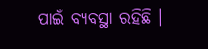ପାଇଁ ବ୍ୟବସ୍ଥା ରହିଛି ।